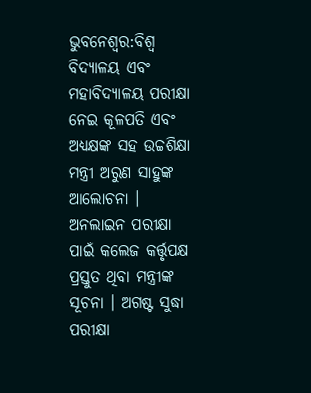ଭୁବନେଶ୍ବର:ବିଶ୍ବ ବିଦ୍ୟାଳୟ ଏବଂ ମହାବିଦ୍ୟାଳୟ ପରୀକ୍ଷା ନେଇ କୂଳପତି ଏବଂ ଅଧ୍ୟକ୍ଷଙ୍କ ସହ ଉଚ୍ଚଶିକ୍ଷା ମନ୍ତ୍ରୀ ଅରୁଣ ସାହୁଙ୍କ ଆଲୋଚନା । ଅନଲାଇନ ପରୀକ୍ଷା ପାଇଁ କଲେଜ କର୍ତ୍ତୃପକ୍ଷ ପ୍ରସ୍ତୁତ ଥିବା ମନ୍ତ୍ରୀଙ୍କ ସୂଚନା । ଅଗଷ୍ଟ ସୁଦ୍ଧା ପରୀକ୍ଷା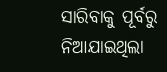ସାରିବାକୁ ପୂର୍ବରୁ ନିଆଯାଇଥିଲା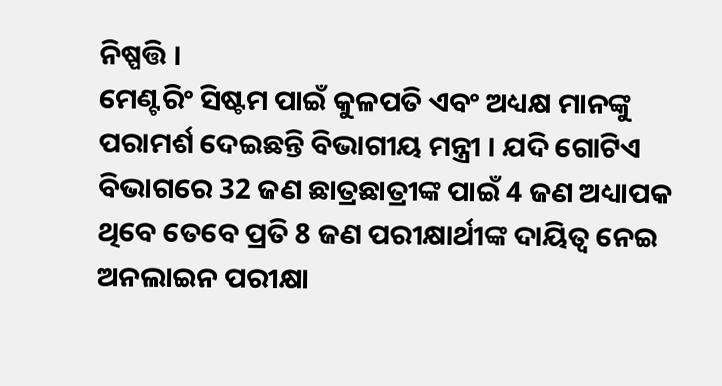ନିଷ୍ପତ୍ତି ।
ମେଣ୍ଟରିଂ ସିଷ୍ଟମ ପାଇଁ କୁଳପତି ଏବଂ ଅଧ୍ୟକ୍ଷ ମାନଙ୍କୁ ପରାମର୍ଶ ଦେଇଛନ୍ତି ବିଭାଗୀୟ ମନ୍ତ୍ରୀ । ଯଦି ଗୋଟିଏ ବିଭାଗରେ 32 ଜଣ ଛାତ୍ରଛାତ୍ରୀଙ୍କ ପାଇଁ 4 ଜଣ ଅଧ୍ୟାପକ ଥିବେ ତେବେ ପ୍ରତି 8 ଜଣ ପରୀକ୍ଷାର୍ଥୀଙ୍କ ଦାୟିତ୍ବ ନେଇ ଅନଲାଇନ ପରୀକ୍ଷା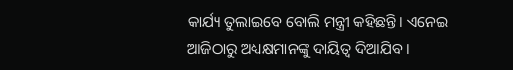କାର୍ଯ୍ୟ ତୁଲାଇବେ ବୋଲି ମନ୍ତ୍ରୀ କହିଛନ୍ତି। ଏନେଇ ଆଜିଠାରୁ ଅଧ୍ୟକ୍ଷମାନଙ୍କୁ ଦାୟିତ୍ବ ଦିଆଯିବ ।